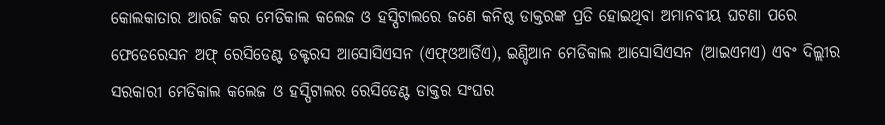କୋଲକାତାର ଆରଜି କର ମେଡିକାଲ କଲେଜ ଓ ହସ୍ପିଟାଲରେ ଜଣେ କନିଷ୍ଠ ଡାକ୍ତରଙ୍କ ପ୍ରତି ହୋଇଥିବା ଅମାନବୀୟ ଘଟଣା ପରେ ଫେଡେରେସନ ଅଫ୍ ରେସିଡେଣ୍ଟ ଡକ୍ଟରସ ଆସୋସିଏସନ (ଏଫ୍ଓଆର୍ଡିଏ), ଇଣ୍ଡିଆନ ମେଡିକାଲ ଆସୋସିଏସନ (ଆଇଏମଏ) ଏବଂ ଦିଲ୍ଲୀର ସରକାରୀ ମେଡିକାଲ କଲେଜ ଓ ହସ୍ପିଟାଲର ରେସିଡେଣ୍ଟ ଡାକ୍ତର ସଂଘର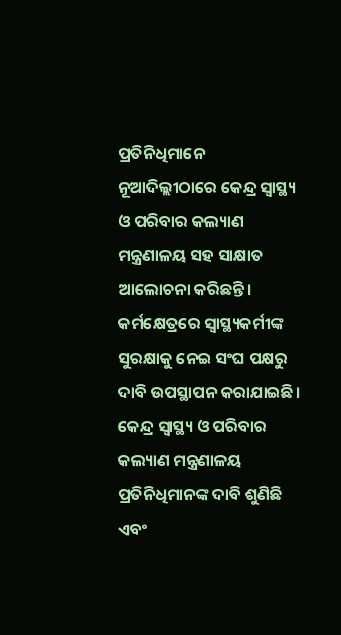ପ୍ରତିନିଧିମାନେ ନୂଆଦିଲ୍ଲୀଠାରେ କେନ୍ଦ୍ର ସ୍ୱାସ୍ଥ୍ୟ ଓ ପରିବାର କଲ୍ୟାଣ ମନ୍ତ୍ରଣାଳୟ ସହ ସାକ୍ଷାତ ଆଲୋଚନା କରିଛନ୍ତି।
କର୍ମକ୍ଷେତ୍ରରେ ସ୍ୱାସ୍ଥ୍ୟକର୍ମୀଙ୍କ ସୁରକ୍ଷାକୁ ନେଇ ସଂଘ ପକ୍ଷରୁ ଦାବି ଉପସ୍ଥାପନ କରାଯାଇଛି। କେନ୍ଦ୍ର ସ୍ୱାସ୍ଥ୍ୟ ଓ ପରିବାର କଲ୍ୟାଣ ମନ୍ତ୍ରଣାଳୟ ପ୍ରତିନିଧିମାନଙ୍କ ଦାବି ଶୁଣିଛି ଏବଂ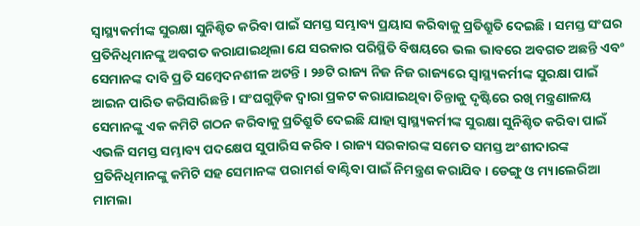ସ୍ୱାସ୍ଥ୍ୟକର୍ମୀଙ୍କ ସୁରକ୍ଷା ସୁନିଶ୍ଚିତ କରିବା ପାଇଁ ସମସ୍ତ ସମ୍ଭାବ୍ୟ ପ୍ରୟାସ କରିବାକୁ ପ୍ରତିଶ୍ରୁତି ଦେଇଛି । ସମସ୍ତ ସଂଘର ପ୍ରତିନିଧିମାନଙ୍କୁ ଅବଗତ କରାଯାଇଥିଲା ଯେ ସରକାର ପରିସ୍ଥିତି ବିଷୟରେ ଭଲ ଭାବରେ ଅବଗତ ଅଛନ୍ତି ଏବଂ ସେମାନଙ୍କ ଦାବି ପ୍ରତି ସମ୍ବେଦନଶୀଳ ଅଟନ୍ତି । ୨୬ଟି ରାଜ୍ୟ ନିଜ ନିଜ ରାଜ୍ୟରେ ସ୍ୱାସ୍ଥ୍ୟକର୍ମୀଙ୍କ ସୁରକ୍ଷା ପାଇଁ ଆଇନ ପାରିତ କରିସାରିଛନ୍ତି । ସଂଘଗୁଡ଼ିକ ଦ୍ୱାରା ପ୍ରକଟ କରାଯାଇଥିବା ଚିନ୍ତାକୁ ଦୃଷ୍ଟିରେ ରଖି ମନ୍ତ୍ରଣାଳୟ ସେମାନଙ୍କୁ ଏକ କମିଟି ଗଠନ କରିବାକୁ ପ୍ରତିଶ୍ରୁତି ଦେଇଛି ଯାହା ସ୍ୱାସ୍ଥ୍ୟକର୍ମୀଙ୍କ ସୁରକ୍ଷା ସୁନିଶ୍ଚିତ କରିବା ପାଇଁ ଏଭଳି ସମସ୍ତ ସମ୍ଭାବ୍ୟ ପଦକ୍ଷେପ ସୁପାରିସ କରିବ । ରାଜ୍ୟ ସରକାରଙ୍କ ସମେତ ସମସ୍ତ ଅଂଶୀଦାରଙ୍କ ପ୍ରତିନିଧିମାନଙ୍କୁ କମିଟି ସହ ସେମାନଙ୍କ ପରାମର୍ଶ ବାଣ୍ଟିବା ପାଇଁ ନିମନ୍ତ୍ରଣ କରାଯିବ। ଡେଙ୍ଗୁ ଓ ମ୍ୟାଲେରିଆ ମାମଲା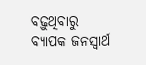ବଢ଼ୁଥିବାରୁ ବ୍ୟାପକ ଜନସ୍ୱାର୍ଥ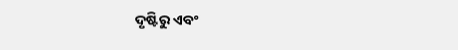ଦୃଷ୍ଟିରୁ ଏବଂ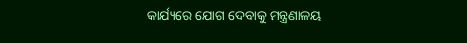କାର୍ଯ୍ୟରେ ଯୋଗ ଦେବାକୁ ମନ୍ତ୍ରଣାଳୟ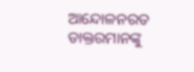ଆନ୍ଦୋଳନରତ ଡାକ୍ତରମାନଙ୍କୁ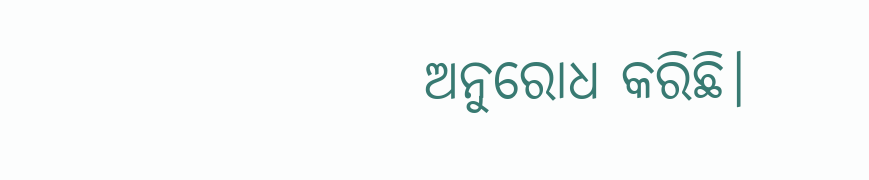ଅନୁରୋଧ କରିଛି।